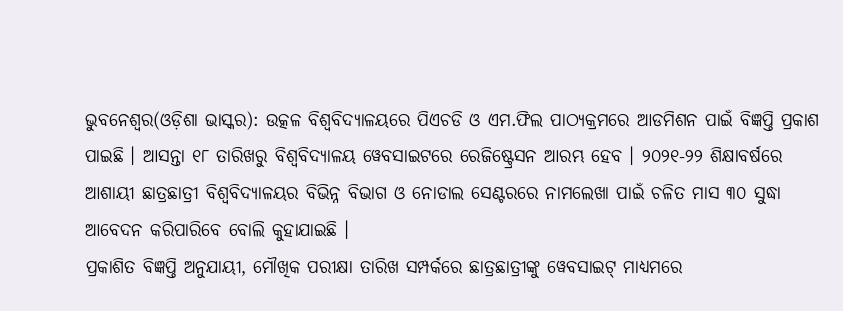ଭୁବନେଶ୍ୱର(ଓଡ଼ିଶା ଭାସ୍କର): ଉତ୍କଳ ବିଶ୍ୱବିଦ୍ୟାଳୟରେ ପିଏଚଡି ଓ ଏମ.ଫିଲ ପାଠ୍ୟକ୍ରମରେ ଆଡମିଶନ ପାଇଁ ବିଜ୍ଞପ୍ତି ପ୍ରକାଶ ପାଇଛି । ଆସନ୍ତା ୧୮ ତାରିଖରୁ ବିଶ୍ୱବିଦ୍ୟାଳୟ ୱେବସାଇଟରେ ରେଜିଷ୍ଟ୍ରେସନ ଆରମ୍ଭ ହେବ । ୨୦୨୧-୨୨ ଶିକ୍ଷାବର୍ଷରେ ଆଶାୟୀ ଛାତ୍ରଛାତ୍ରୀ ବିଶ୍ୱବିଦ୍ୟାଳୟର ବିଭିନ୍ନ ବିଭାଗ ଓ ନୋଡାଲ ସେଣ୍ଟରରେ ନାମଲେଖା ପାଇଁ ଚଳିତ ମାସ ୩୦ ସୁଦ୍ଧା ଆବେଦନ କରିପାରିବେ ବୋଲି କୁହାଯାଇଛି ।
ପ୍ରକାଶିତ ବିଜ୍ଞପ୍ତି ଅନୁଯାୟୀ, ମୌଖିକ ପରୀକ୍ଷା ତାରିଖ ସମ୍ପର୍କରେ ଛାତ୍ରଛାତ୍ରୀଙ୍କୁ ୱେବସାଇଟ୍ ମାଧ୍ୟମରେ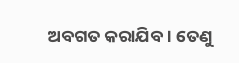ଅବଗତ କରାଯିବ । ତେଣୁ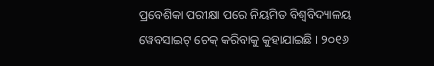ପ୍ରବେଶିକା ପରୀକ୍ଷା ପରେ ନିୟମିତ ବିଶ୍ୱବିଦ୍ୟାଳୟ ୱେବସାଇଟ୍ ଚେକ୍ କରିବାକୁ କୁହାଯାଇଛି । ୨୦୧୬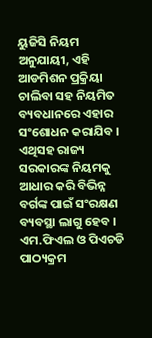ୟୁଜିସି ନିୟମ ଅନୁଯାୟୀ, ଏହି ଆଡମିଶନ ପ୍ରକ୍ରିୟା ଚାଲିବା ସହ ନିୟମିତ ବ୍ୟବଧାନରେ ଏହାର ସଂଶୋଧନ କରାଯିବ । ଏଥିସହ ରାଜ୍ୟ ସରକାରଙ୍କ ନିୟମକୁ ଆଧାର କରି ବିଭିନ୍ନ ବର୍ଗଙ୍କ ପାଇଁ ସଂରକ୍ଷଣ ବ୍ୟବସ୍ଥା ଲାଗୁ ହେବ । ଏମ.ଫିଏଲ ଓ ପିଏଚଡି ପାଠ୍ୟକ୍ରମ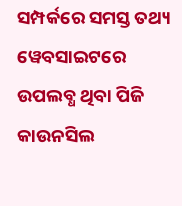ସମ୍ପର୍କରେ ସମସ୍ତ ତଥ୍ୟ ୱେବସାଇଟରେ ଉପଲବ୍ଧ ଥିବା ପିଜି କାଉନସିଲ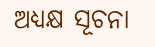ଅଧ୍ୟକ୍ଷ ସୂଚନା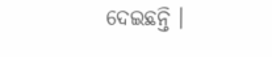ଦେଇଛନ୍ତି ।